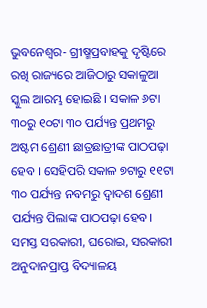ଭୁବନେଶ୍ୱର- ଗ୍ରୀଷ୍ମପ୍ରବାହକୁ ଦୃଷ୍ଟିରେ ରଖି ରାଜ୍ୟରେ ଆଜିଠାରୁ ସକାଳୁଆ ସ୍କୁଲ ଆରମ୍ଭ ହୋଇଛି । ସକାଳ ୬ଟା ୩୦ରୁ ୧୦ଟା ୩୦ ପର୍ଯ୍ୟନ୍ତ ପ୍ରଥମରୁ ଅଷ୍ଟମ ଶ୍ରେଣୀ ଛାତ୍ରଛାତ୍ରୀଙ୍କ ପାଠପଢ଼ା ହେବ । ସେହିପରି ସକାଳ ୭ଟାରୁ ୧୧ଟା ୩୦ ପର୍ଯ୍ୟନ୍ତ ନବମରୁ ଦ୍ବାଦଶ ଶ୍ରେଣୀ ପର୍ଯ୍ୟନ୍ତ ପିଲାଙ୍କ ପାଠପଢ଼ା ହେବ।
ସମସ୍ତ ସରକାରୀ, ଘରୋଇ, ସରକାରୀ ଅନୁଦାନପ୍ରାପ୍ତ ବିଦ୍ୟାଳୟ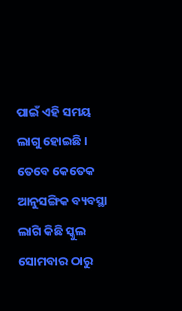ପାଇଁ ଏହି ସମୟ ଲାଗୁ ହୋଇଛି । ତେବେ କେତେକ ଆନୁସଙ୍ଗିକ ବ୍ୟବସ୍ଥା ଲାଗି କିଛି ସ୍କୁଲ ସୋମବାର ଠାରୁ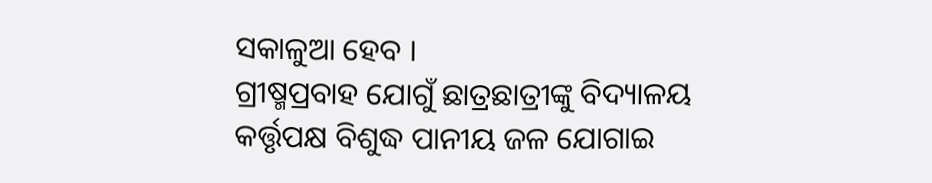ସକାଳୁଆ ହେବ ।
ଗ୍ରୀଷ୍ମପ୍ରବାହ ଯୋଗୁଁ ଛାତ୍ରଛାତ୍ରୀଙ୍କୁ ବିଦ୍ୟାଳୟ କର୍ତ୍ତୃପକ୍ଷ ବିଶୁଦ୍ଧ ପାନୀୟ ଜଳ ଯୋଗାଇ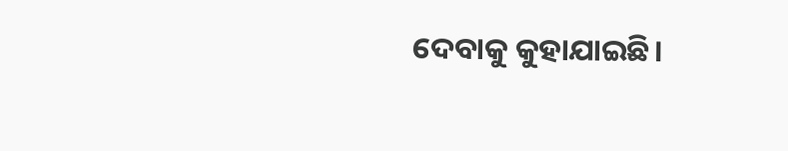ଦେବାକୁ କୁହାଯାଇଛି।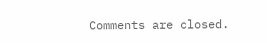Comments are closed.